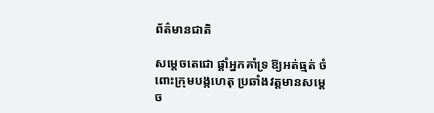ព័ត៌មានជាតិ

សម្ដេចតេជោ ផ្ដាំអ្នកគាំទ្រ ឱ្យអត់ធ្មត់ ចំពោះក្រុមបង្កហេតុ ប្រឆាំងវត្តមានសម្ដេច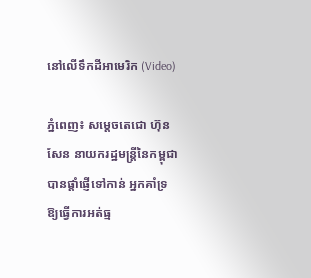នៅលើទឹកដីអាមេរិក (Video)

ភ្នំពេញ៖ សម្ដេចតេជោ ហ៊ុន សែន នាយករដ្ឋមន្រ្តីនៃកម្ពុជា បានផ្ដាំផ្ញើទៅកាន់ អ្នកគាំទ្រ ឱ្យធ្វើការអត់ធ្ម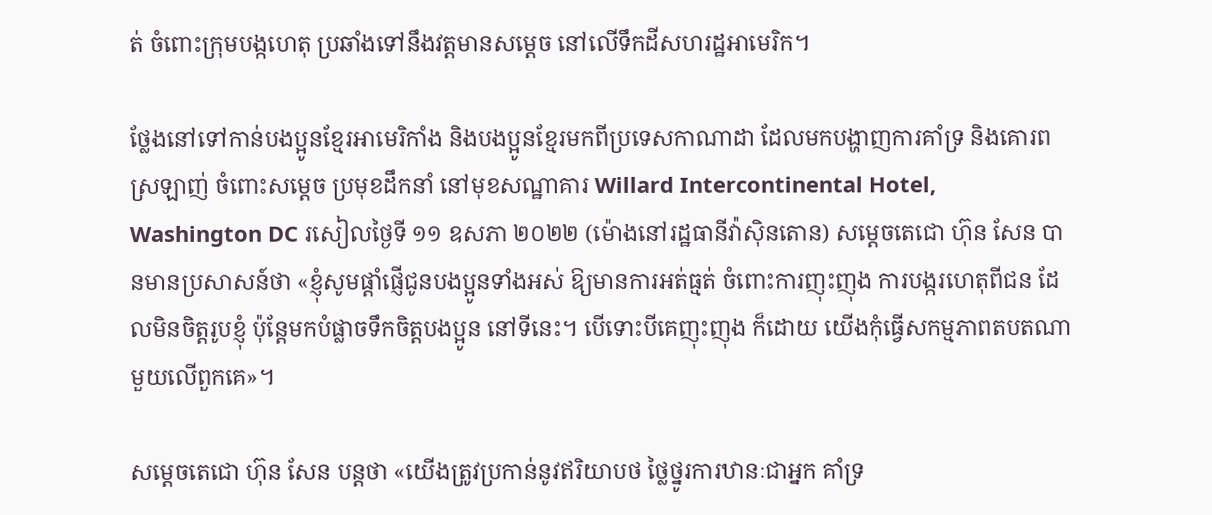ត់ ចំពោះក្រុមបង្កហេតុ ប្រឆាំងទៅនឹងវត្តមានសម្ដេច នៅលើទឹកដីសហរដ្ឋអាមេរិក។

ថ្លែងនៅទៅកាន់បងប្អូនខ្មែរអាមេរិកាំង និងបងប្អូនខ្មែរមកពីប្រទេសកាណាដា ដែលមកបង្ហាញការគាំទ្រ និងគោរពស្រឡាញ់ ចំពោះសម្តេច ប្រមុខដឹកនាំ នៅមុខសណ្ឋាគារ Willard Intercontinental Hotel, Washington DC រសៀលថ្ងៃទី ១១ ឧសភា ២០២២ (ម៉ោងនៅរដ្ឋធានីវ៉ាស៊ិនតោន) សម្ដេចតេជោ ហ៊ុន សែន បានមានប្រសាសន៍ថា «ខ្ញុំសូមផ្ដាំផ្ញើជូនបងប្អូនទាំងអស់ ឱ្យមានការអត់ធ្មត់ ចំពោះការញុះញុង ការបង្ករហេតុពីជន ដែលមិនចិត្តរូបខ្ញុំ ប៉ុន្តែមកបំផ្លាចទឹកចិត្តបងប្អូន នៅទីនេះ។ បើទោះបីគេញុះញុង ក៏ដោយ យើងកុំធ្វើសកម្មភាពតបតណាមួយលើពួកគេ»។

សម្ដេចតេជោ ហ៊ុន សែន បន្តថា «យើងត្រូវប្រកាន់នូវឥរិយាបថ ថ្លៃថ្នូរការឋានៈជាអ្នក គាំទ្រ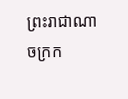ព្រះរាជាណាចក្រក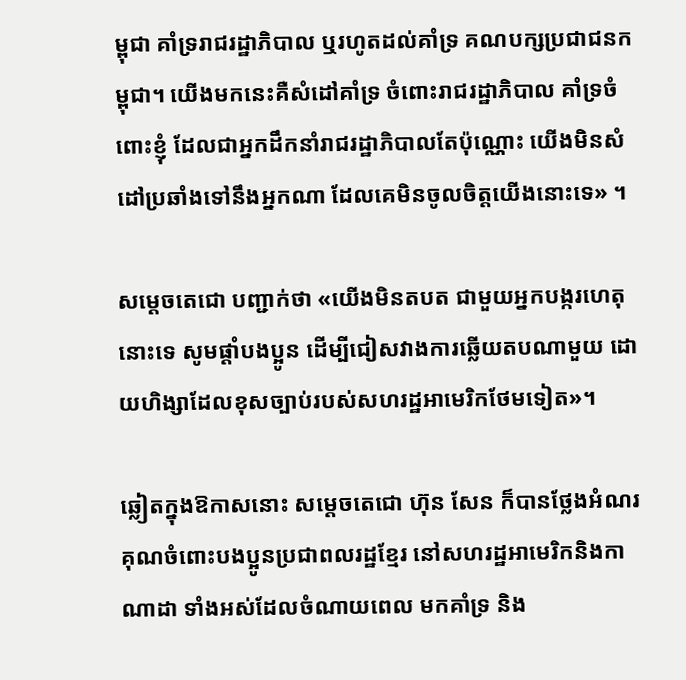ម្ពុជា គាំទ្ររាជរដ្ឋាភិបាល ឬរហូតដល់គាំទ្រ គណបក្សប្រជាជនកម្ពុជា។ យើងមកនេះគឺសំដៅគាំទ្រ ចំពោះរាជរដ្ឋាភិបាល គាំទ្រចំពោះខ្ញុំ ដែលជាអ្នកដឹកនាំរាជរដ្ឋាភិបាលតែប៉ុណ្ណោះ យើងមិនសំដៅប្រឆាំងទៅនឹងអ្នកណា ដែលគេមិនចូលចិត្តយើងនោះទេ» ។

សម្ដេចតេជោ បញ្ជាក់ថា «យើងមិនតបត ជាមួយអ្នកបង្ករហេតុនោះទេ សូមផ្ដាំបងប្អូន ដើម្បីជៀសវាងការឆ្លើយតបណាមួយ ដោយហិង្សាដែលខុសច្បាប់របស់សហរដ្ឋអាមេរិកថែមទៀត»។

ឆ្លៀតក្នុងឱកាសនោះ សម្ដេចតេជោ ហ៊ុន សែន ក៏បានថ្លែងអំណរគុណចំពោះបងប្អូនប្រជាពលរដ្ឋខ្មែរ នៅសហរដ្ឋអាមេរិកនិងកាណាដា ទាំងអស់ដែលចំណាយពេល មកគាំទ្រ និង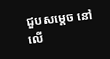ជួបសម្ដេច នៅលើ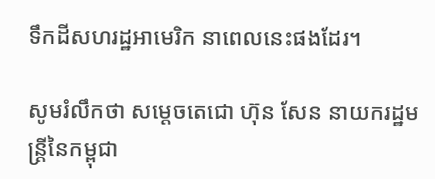ទឹកដីសហរដ្ឋអាមេរិក នាពេលនេះផងដែរ។

សូមរំលឹកថា សម្ដេចតេជោ ហ៊ុន សែន នាយករដ្ឋមន្រ្តីនៃកម្ពុជា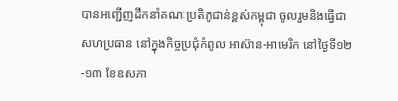បានអញ្ជើញដឹកនាំគណៈប្រតិភូជាន់ខ្ពស់កម្ពុជា ចូលរួមនិងធ្វើជាសហប្រធាន នៅក្នុងកិច្ចប្រជុំកំពូល អាស៊ាន-អាមេរិក នៅថ្ងៃទី១២-១៣ ខែឧសភា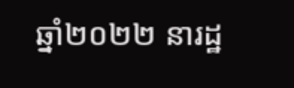ឆ្នាំ២០២២ នារដ្ឋ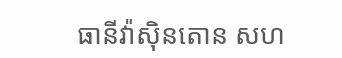ធានីវ៉ាស៊ិនតោន សហ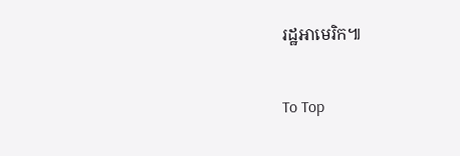រដ្ឋអាមេរិក៕

To Top